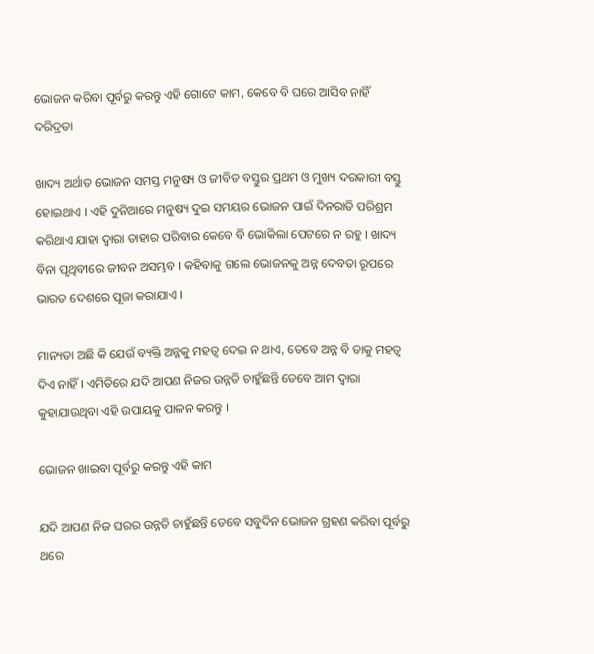ଭୋଜନ କରିବା ପୂର୍ବରୁ କରନ୍ତୁ ଏହି ଗୋଟେ କାମ, କେବେ ବି ଘରେ ଆସିବ ନାହିଁ ଦରିଦ୍ରତା

ଖାଦ୍ୟ ଅର୍ଥାତ ଭୋଜନ ସମସ୍ତ ମନୁଷ୍ୟ ଓ ଜୀବିତ ବସ୍ତୁର ପ୍ରଥମ ଓ ମୁଖ୍ୟ ଦରକାରୀ ବସ୍ତୁ ହୋଇଥାଏ । ଏହି ଦୁନିଆରେ ମନୁଷ୍ୟ ଦୁଇ ସମୟର ଭୋଜନ ପାଇଁ ଦିନରାତି ପରିଶ୍ରମ କରିଥାଏ ଯାହା ଦ୍ଵାରା ତାହାର ପରିବାର କେବେ ବି ଭୋକିଲା ପେଟରେ ନ ରହୁ । ଖାଦ୍ୟ ବିନା ପୃଥିବୀରେ ଜୀବନ ଅସମ୍ଭବ । କହିବାକୁ ଗଲେ ଭୋଜନକୁ ଅନ୍ନ ଦେବତା ରୂପରେ ଭାରତ ଦେଶରେ ପୂଜା କରାଯାଏ ।

ମାନ୍ୟତା ଅଛି କି ଯେଉଁ ବ୍ୟକ୍ତି ଅନ୍ନକୁ ମହତ୍ଵ ଦେଇ ନ ଥାଏ, ତେବେ ଅନ୍ନ ବି ତାକୁ ମହତ୍ଵ ଦିଏ ନାହିଁ । ଏମିତିରେ ଯଦି ଆପଣ ନିଜର ଉନ୍ନତି ଚାହୁଁଛନ୍ତି ତେବେ ଆମ ଦ୍ଵାରା କୁହାଯାଉଥିବା ଏହି ଉପାୟକୁ ପାଳନ କରନ୍ତୁ ।

ଭୋଜନ ଖାଇବା ପୂର୍ବରୁ କରନ୍ତୁ ଏହି କାମ

ଯଦି ଆପଣ ନିଜ ଘରର ଉନ୍ନତି ଚାହୁଁଛନ୍ତି ତେବେ ସବୁଦିନ ଭୋଜନ ଗ୍ରହଣ କରିବା ପୂର୍ବରୁ ଥରେ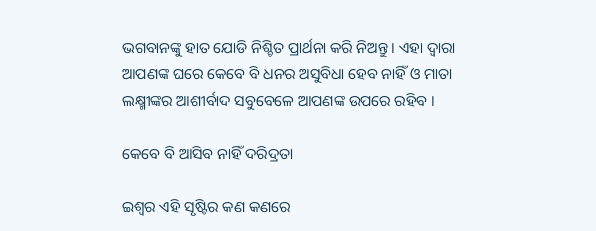ଭଗବାନଙ୍କୁ ହାତ ଯୋଡି ନିଶ୍ଚିତ ପ୍ରାର୍ଥନା କରି ନିଅନ୍ତୁ । ଏହା ଦ୍ଵାରା ଆପଣଙ୍କ ଘରେ କେବେ ବି ଧନର ଅସୁବିଧା ହେବ ନାହିଁ ଓ ମାତା ଲକ୍ଷ୍ମୀଙ୍କର ଆଶୀର୍ବାଦ ସବୁବେଳେ ଆପଣଙ୍କ ଉପରେ ରହିବ ।

କେବେ ବି ଆସିବ ନାହିଁ ଦରିଦ୍ରତା

ଇଶ୍ଵର ଏହି ସୃଷ୍ଟିର କଣ କଣରେ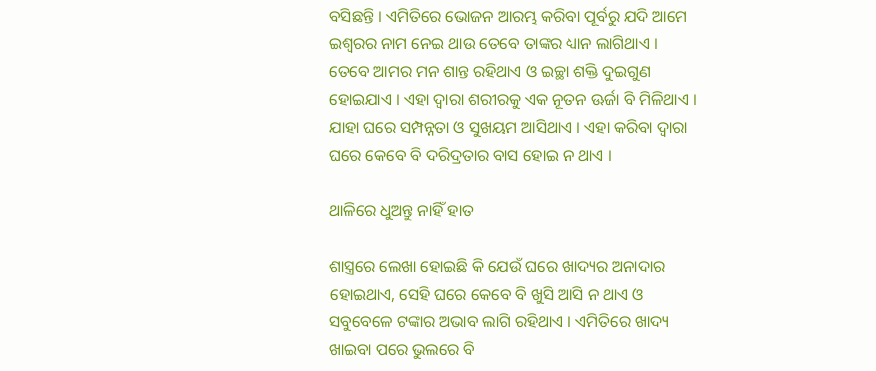ବସିଛନ୍ତି । ଏମିତିରେ ଭୋଜନ ଆରମ୍ଭ କରିବା ପୂର୍ବରୁ ଯଦି ଆମେ ଇଶ୍ଵରର ନାମ ନେଇ ଥାଉ ତେବେ ତାଙ୍କର ଧ୍ୟାନ ଲାଗିଥାଏ । ତେବେ ଆମର ମନ ଶାନ୍ତ ରହିଥାଏ ଓ ଇଚ୍ଛା ଶକ୍ତି ଦୁଇଗୁଣ ହୋଇଯାଏ । ଏହା ଦ୍ଵାରା ଶରୀରକୁ ଏକ ନୂତନ ଊର୍ଜା ବି ମିଳିଥାଏ । ଯାହା ଘରେ ସମ୍ପନ୍ନତା ଓ ସୁଖୟମ ଆସିଥାଏ । ଏହା କରିବା ଦ୍ଵାରା ଘରେ କେବେ ବି ଦରିଦ୍ରତାର ବାସ ହୋଇ ନ ଥାଏ ।

ଥାଳିରେ ଧୁଅନ୍ତୁ ନାହିଁ ହାତ

ଶାସ୍ତ୍ରରେ ଲେଖା ହୋଇଛି କି ଯେଉଁ ଘରେ ଖାଦ୍ୟର ଅନାଦାର ହୋଇଥାଏ, ସେହି ଘରେ କେବେ ବି ଖୁସି ଆସି ନ ଥାଏ ଓ ସବୁବେଳେ ଟଙ୍କାର ଅଭାବ ଲାଗି ରହିଥାଏ । ଏମିତିରେ ଖାଦ୍ୟ ଖାଇବା ପରେ ଭୁଲରେ ବି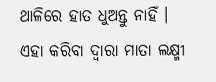ଥାଳିରେ ହାତ ଧୁଅନ୍ତୁ ନାହିଁ । ଏହା କରିବା ଦ୍ଵାରା ମାତା ଲକ୍ଷ୍ମୀ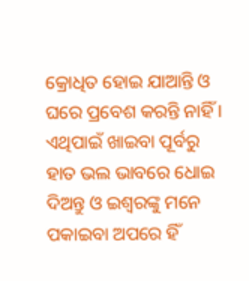କ୍ରୋଧିତ ହୋଇ ଯାଆନ୍ତି ଓ ଘରେ ପ୍ରବେଶ କରନ୍ତି ନାହିଁ । ଏଥିପାଇଁ ଖାଇବା ପୂର୍ବରୁ ହାତ ଭଲ ଭାବରେ ଧୋଇ ଦିଅନ୍ତୁ ଓ ଇଶ୍ଵରଙ୍କୁ ମନେ ପକାଇବା ଅପରେ ହିଁ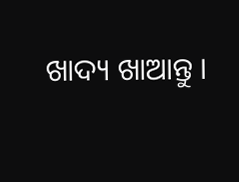ଖାଦ୍ୟ ଖାଆନ୍ତୁ ।